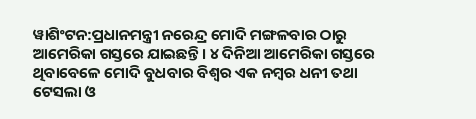ୱାଶିଂଟନ:ପ୍ରଧାନମନ୍ତ୍ରୀ ନରେନ୍ଦ୍ର ମୋଦି ମଙ୍ଗଳବାର ଠାରୁ ଆମେରିକା ଗସ୍ତରେ ଯାଇଛନ୍ତି । ୪ ଦିନିଆ ଆମେରିକା ଗସ୍ତରେ ଥିବାବେଳେ ମୋଦି ବୁଧବାର ବିଶ୍ବର ଏକ ନମ୍ବର ଧନୀ ତଥା ଟେସଲା ଓ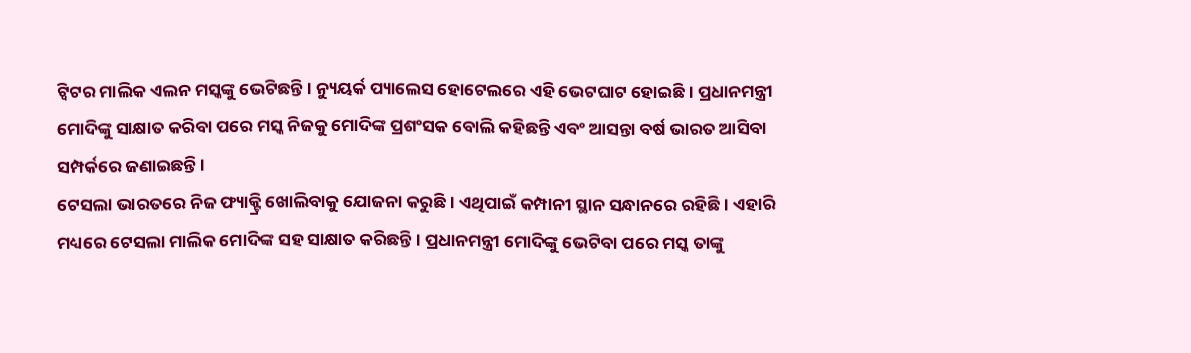ଟ୍ବିଟର ମାଲିକ ଏଲନ ମସ୍କଙ୍କୁ ଭେଟିଛନ୍ତି । ନ୍ୟୁୟର୍କ ପ୍ୟାଲେସ ହୋଟେଲରେ ଏହି ଭେଟଘାଟ ହୋଇଛି । ପ୍ରଧାନମନ୍ତ୍ରୀ ମୋଦିଙ୍କୁ ସାକ୍ଷାତ କରିବା ପରେ ମସ୍କ ନିଜକୁ ମୋଦିଙ୍କ ପ୍ରଶଂସକ ବୋଲି କହିଛନ୍ତି ଏବଂ ଆସନ୍ତା ବର୍ଷ ଭାରତ ଆସିବା ସମ୍ପର୍କରେ ଜଣାଇଛନ୍ତି ।
ଟେସଲା ଭାରତରେ ନିଜ ଫ୍ୟାକ୍ଟ୍ରି ଖୋଲିବାକୁ ଯୋଜନା କରୁଛି । ଏଥିପାଇଁ କମ୍ପାନୀ ସ୍ଥାନ ସନ୍ଧାନରେ ରହିଛି । ଏହାରି ମଧ୍ୟରେ ଟେସଲା ମାଲିକ ମୋଦିଙ୍କ ସହ ସାକ୍ଷାତ କରିଛନ୍ତି । ପ୍ରଧାନମନ୍ତ୍ରୀ ମୋଦିଙ୍କୁ ଭେଟିବା ପରେ ମସ୍କ ତାଙ୍କୁ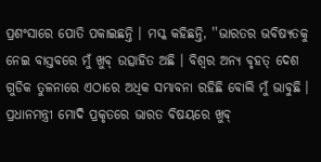ପ୍ରଶଂସାରେ ପୋତି ପକାଇଛନ୍ତି । ମସ୍କ କହିଛନ୍ତି, ''ଭାରତର ଭବିଷ୍ୟତକୁ ନେଇ ବାସ୍ତବରେ ମୁଁ ଖୁବ୍ ଉତ୍ସାହିତ ଅଛି । ବିଶ୍ବର ଅନ୍ୟ ବୃହତ୍ ଦେଶ ଗୁଡିକ ତୁଳନାରେ ଏଠାରେ ଅଧିକ ସମ୍ଭାବନା ରହିଛି ବୋଲି ମୁଁ ଭାବୁଛି । ପ୍ରଧାନମନ୍ତ୍ରୀ ମୋଦି ପ୍ରକୃତରେ ଭାରତ ବିଷୟରେ ଖୁବ୍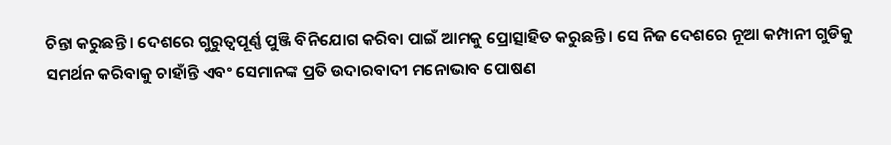ଚିନ୍ତା କରୁଛନ୍ତି । ଦେଶରେ ଗୁରୁତ୍ବପୂର୍ଣ୍ଣ ପୁଞ୍ଜି ବିନିଯୋଗ କରିବା ପାଇଁ ଆମକୁ ପ୍ରୋତ୍ସାହିତ କରୁଛନ୍ତି । ସେ ନିଜ ଦେଶରେ ନୂଆ କମ୍ପାନୀ ଗୁଡିକୁ ସମର୍ଥନ କରିବାକୁ ଚାହାଁନ୍ତି ଏବଂ ସେମାନଙ୍କ ପ୍ରତି ଉଦାରବାଦୀ ମନୋଭାବ ପୋଷଣ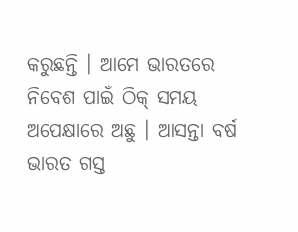କରୁଛନ୍ତି । ଆମେ ଭାରତରେ ନିବେଶ ପାଇଁ ଠିକ୍ ସମୟ ଅପେକ୍ଷାରେ ଅଛୁ । ଆସନ୍ତା ବର୍ଷ ଭାରତ ଗସ୍ତ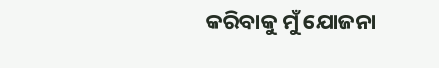କରିବାକୁ ମୁଁ ଯୋଜନା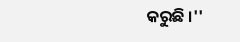କରୁଛି ।''